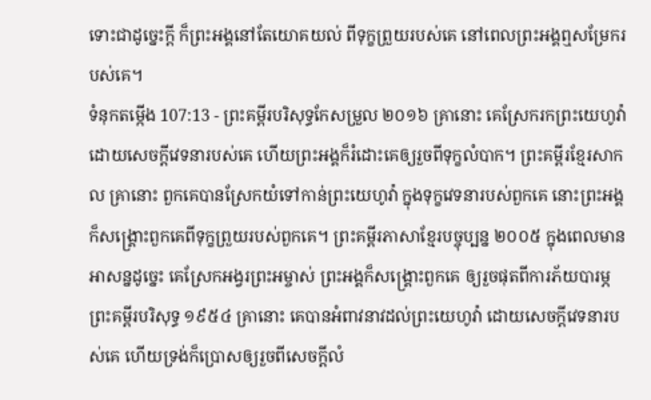ទោះជាដូច្នេះក្ដី ក៏ព្រះអង្គនៅតែយោគយល់ ពីទុក្ខព្រួយរបស់គេ នៅពេលព្រះអង្គឮសម្រែករបស់គេ។
ទំនុកតម្កើង 107:13 - ព្រះគម្ពីរបរិសុទ្ធកែសម្រួល ២០១៦ គ្រានោះ គេស្រែករកព្រះយេហូវ៉ា ដោយសេចក្ដីវេទនារបស់គេ ហើយព្រះអង្គក៏រំដោះគេឲ្យរួចពីទុក្ខលំបាក។ ព្រះគម្ពីរខ្មែរសាកល គ្រានោះ ពួកគេបានស្រែកយំទៅកាន់ព្រះយេហូវ៉ា ក្នុងទុក្ខវេទនារបស់ពួកគេ នោះព្រះអង្គក៏សង្គ្រោះពួកគេពីទុក្ខព្រួយរបស់ពួកគេ។ ព្រះគម្ពីរភាសាខ្មែរបច្ចុប្បន្ន ២០០៥ ក្នុងពេលមានអាសន្នដូច្នេះ គេស្រែកអង្វរព្រះអម្ចាស់ ព្រះអង្គក៏សង្គ្រោះពួកគេ ឲ្យរួចផុតពីការភ័យបារម្ភ ព្រះគម្ពីរបរិសុទ្ធ ១៩៥៤ គ្រានោះ គេបានអំពាវនាវដល់ព្រះយេហូវ៉ា ដោយសេចក្ដីវេទនារបស់គេ ហើយទ្រង់ក៏ប្រោសឲ្យរួចពីសេចក្ដីលំ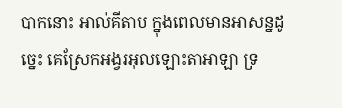បាកនោះ អាល់គីតាប ក្នុងពេលមានអាសន្នដូច្នេះ គេស្រែកអង្វរអុលឡោះតាអាឡា ទ្រ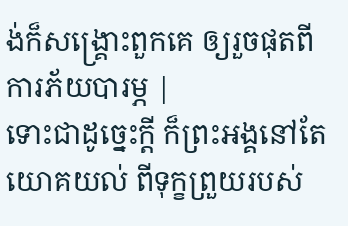ង់ក៏សង្គ្រោះពួកគេ ឲ្យរួចផុតពីការភ័យបារម្ភ |
ទោះជាដូច្នេះក្ដី ក៏ព្រះអង្គនៅតែយោគយល់ ពីទុក្ខព្រួយរបស់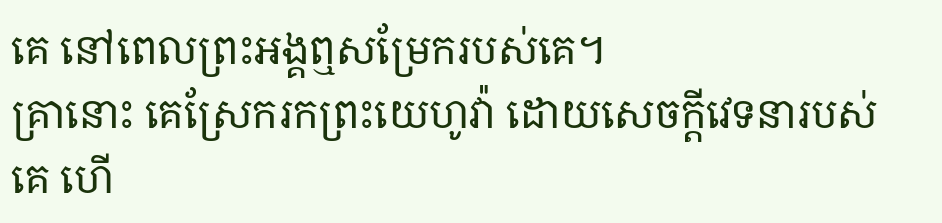គេ នៅពេលព្រះអង្គឮសម្រែករបស់គេ។
គ្រានោះ គេស្រែករកព្រះយេហូវ៉ា ដោយសេចក្ដីវេទនារបស់គេ ហើ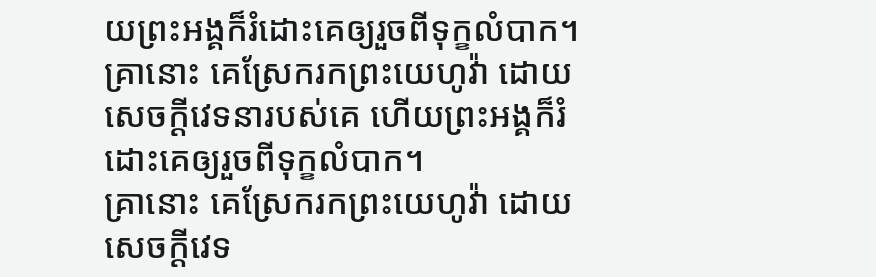យព្រះអង្គក៏រំដោះគេឲ្យរួចពីទុក្ខលំបាក។
គ្រានោះ គេស្រែករកព្រះយេហូវ៉ា ដោយសេចក្ដីវេទនារបស់គេ ហើយព្រះអង្គក៏រំដោះគេឲ្យរួចពីទុក្ខលំបាក។
គ្រានោះ គេស្រែករកព្រះយេហូវ៉ា ដោយសេចក្ដីវេទ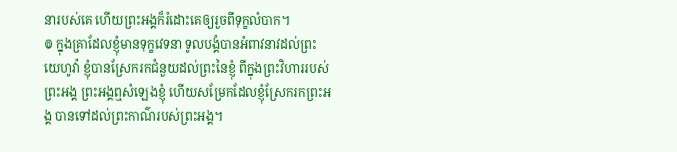នារបស់គេ ហើយព្រះអង្គក៏រំដោះគេឲ្យរួចពីទុក្ខលំបាក។
៙ ក្នុងគ្រាដែលខ្ញុំមានទុក្ខវេទនា ទូលបង្គំបានអំពាវនាវដល់ព្រះយេហូវ៉ា ខ្ញុំបានស្រែករកជំនួយដល់ព្រះនៃខ្ញុំ ពីក្នុងព្រះវិហាររបស់ព្រះអង្គ ព្រះអង្គឮសំឡេងខ្ញុំ ហើយសម្រែកដែលខ្ញុំស្រែករកព្រះអង្គ បានទៅដល់ព្រះកាណ៌របស់ព្រះអង្គ។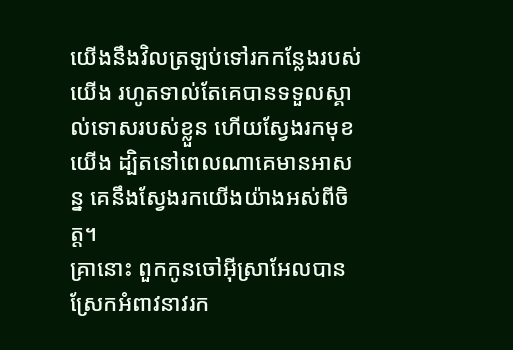យើងនឹងវិលត្រឡប់ទៅរកកន្លែងរបស់យើង រហូតទាល់តែគេបានទទួលស្គាល់ទោសរបស់ខ្លួន ហើយស្វែងរកមុខយើង ដ្បិតនៅពេលណាគេមានអាសន្ន គេនឹងស្វែងរកយើងយ៉ាងអស់ពីចិត្ត។
គ្រានោះ ពួកកូនចៅអ៊ីស្រាអែលបានស្រែកអំពាវនាវរក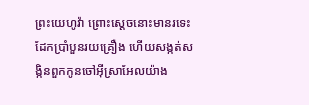ព្រះយេហូវ៉ា ព្រោះស្តេចនោះមានរទេះដែកប្រាំបួនរយគ្រឿង ហើយសង្កត់សង្កិនពួកកូនចៅអ៊ីស្រាអែលយ៉ាង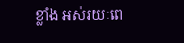ខ្លាំង អស់រយៈពេ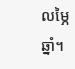លម្ភៃឆ្នាំ។